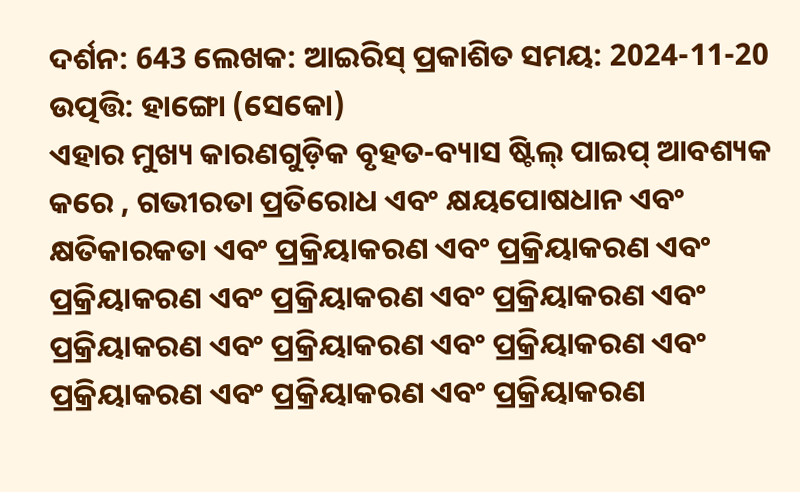ଦର୍ଶନ: 643 ଲେଖକ: ଆଇରିସ୍ ପ୍ରକାଶିତ ସମୟ: 2024-11-20 ଉତ୍ପତ୍ତି: ହାଙ୍ଗୋ (ସେକୋ)
ଏହାର ମୁଖ୍ୟ କାରଣଗୁଡ଼ିକ ବୃହତ-ବ୍ୟାସ ଷ୍ଟିଲ୍ ପାଇପ୍ ଆବଶ୍ୟକ କରେ , ଗଭୀରତା ପ୍ରତିରୋଧ ଏବଂ କ୍ଷୟପୋଷଧାନ ଏବଂ କ୍ଷତିକାରକତା ଏବଂ ପ୍ରକ୍ରିୟାକରଣ ଏବଂ ପ୍ରକ୍ରିୟାକରଣ ଏବଂ ପ୍ରକ୍ରିୟାକରଣ ଏବଂ ପ୍ରକ୍ରିୟାକରଣ ଏବଂ ପ୍ରକ୍ରିୟାକରଣ ଏବଂ ପ୍ରକ୍ରିୟାକରଣ ଏବଂ ପ୍ରକ୍ରିୟାକରଣ ଏବଂ ପ୍ରକ୍ରିୟାକରଣ ଏବଂ ପ୍ରକ୍ରିୟାକରଣ ଏବଂ ପ୍ରକ୍ରିୟାକରଣ ଏବଂ ପ୍ରକ୍ରିୟାକରଣ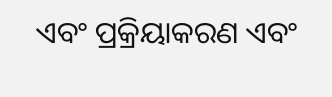ଏବଂ ପ୍ରକ୍ରିୟାକରଣ ଏବଂ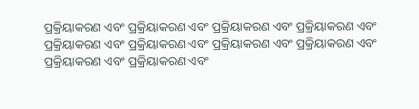ପ୍ରକ୍ରିୟାକରଣ ଏବଂ ପ୍ରକ୍ରିୟାକରଣ ଏବଂ ପ୍ରକ୍ରିୟାକରଣ ଏବଂ ପ୍ରକ୍ରିୟାକରଣ ଏବଂ ପ୍ରକ୍ରିୟାକରଣ ଏବଂ ପ୍ରକ୍ରିୟାକରଣ ଏବଂ ପ୍ରକ୍ରିୟାକରଣ ଏବଂ ପ୍ରକ୍ରିୟାକରଣ ଏବଂ ପ୍ରକ୍ରିୟାକରଣ ଏବଂ ପ୍ରକ୍ରିୟାକରଣ ଏବଂ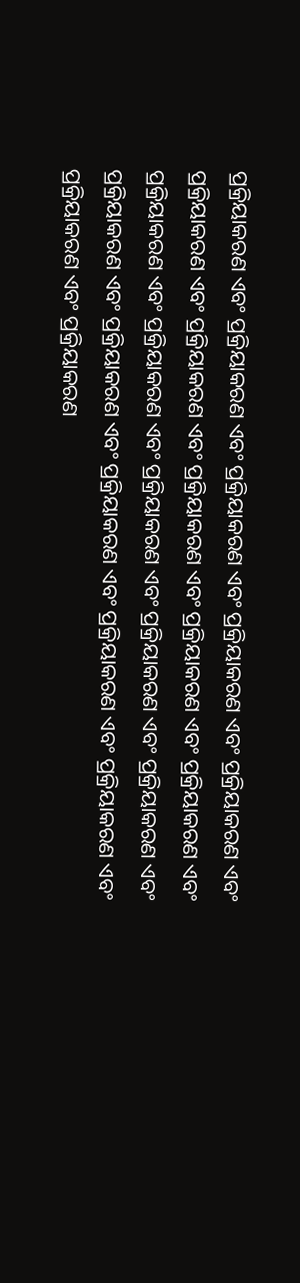ପ୍ରକ୍ରିୟାକରଣ ଏବଂ ପ୍ରକ୍ରିୟାକରଣ ଏବଂ ପ୍ରକ୍ରିୟାକରଣ ଏବଂ ପ୍ରକ୍ରିୟାକରଣ ଏବଂ ପ୍ରକ୍ରିୟାକରଣ ଏବଂ ପ୍ରକ୍ରିୟାକରଣ ଏବଂ ପ୍ରକ୍ରିୟାକରଣ ଏବଂ ପ୍ରକ୍ରିୟାକରଣ ଏବଂ ପ୍ରକ୍ରିୟାକରଣ ଏବଂ ପ୍ରକ୍ରିୟାକରଣ ଏବଂ ପ୍ରକ୍ରିୟାକରଣ ଏବଂ ପ୍ରକ୍ରିୟାକରଣ ଏବଂ ପ୍ରକ୍ରିୟାକରଣ ଏବଂ ପ୍ରକ୍ରିୟାକରଣ ଏବଂ ପ୍ରକ୍ରିୟାକରଣ ଏବଂ ପ୍ରକ୍ରିୟାକରଣ ଏବଂ ପ୍ରକ୍ରିୟାକରଣ ଏବଂ ପ୍ରକ୍ରିୟାକରଣ ଏବଂ ପ୍ରକ୍ରିୟାକରଣ ଏବଂ ପ୍ରକ୍ରିୟାକରଣ ଏବଂ ପ୍ରକ୍ରିୟାକରଣ ଏବଂ ପ୍ରକ୍ରିୟାକରଣ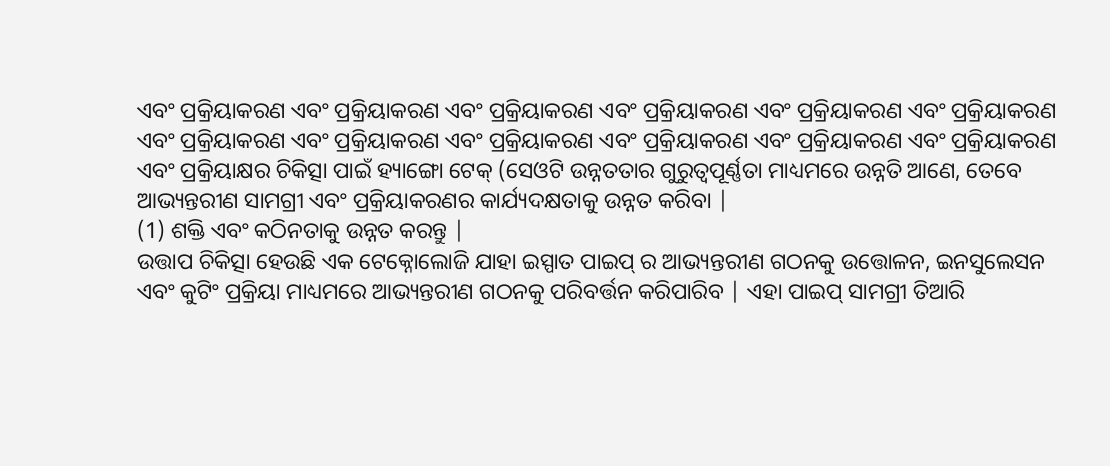ଏବଂ ପ୍ରକ୍ରିୟାକରଣ ଏବଂ ପ୍ରକ୍ରିୟାକରଣ ଏବଂ ପ୍ରକ୍ରିୟାକରଣ ଏବଂ ପ୍ରକ୍ରିୟାକରଣ ଏବଂ ପ୍ରକ୍ରିୟାକରଣ ଏବଂ ପ୍ରକ୍ରିୟାକରଣ ଏବଂ ପ୍ରକ୍ରିୟାକରଣ ଏବଂ ପ୍ରକ୍ରିୟାକରଣ ଏବଂ ପ୍ରକ୍ରିୟାକରଣ ଏବଂ ପ୍ରକ୍ରିୟାକରଣ ଏବଂ ପ୍ରକ୍ରିୟାକରଣ ଏବଂ ପ୍ରକ୍ରିୟାକରଣ ଏବଂ ପ୍ରକ୍ରିୟାକ୍ଷର ଚିକିତ୍ସା ପାଇଁ ହ୍ୟାଙ୍ଗୋ ଟେକ୍ (ସେଓଟି ଉନ୍ନତତାର ଗୁରୁତ୍ୱପୂର୍ଣ୍ଣତା ମାଧ୍ୟମରେ ଉନ୍ନତି ଆଣେ, ତେବେ ଆଭ୍ୟନ୍ତରୀଣ ସାମଗ୍ରୀ ଏବଂ ପ୍ରକ୍ରିୟାକରଣର କାର୍ଯ୍ୟଦକ୍ଷତାକୁ ଉନ୍ନତ କରିବା |
(1) ଶକ୍ତି ଏବଂ କଠିନତାକୁ ଉନ୍ନତ କରନ୍ତୁ |
ଉତ୍ତାପ ଚିକିତ୍ସା ହେଉଛି ଏକ ଟେକ୍ନୋଲୋଜି ଯାହା ଇସ୍ପାତ ପାଇପ୍ ର ଆଭ୍ୟନ୍ତରୀଣ ଗଠନକୁ ଉତ୍ତୋଳନ, ଇନସୁଲେସନ ଏବଂ କୁଟିଂ ପ୍ରକ୍ରିୟା ମାଧ୍ୟମରେ ଆଭ୍ୟନ୍ତରୀଣ ଗଠନକୁ ପରିବର୍ତ୍ତନ କରିପାରିବ | ଏହା ପାଇପ୍ ସାମଗ୍ରୀ ତିଆରି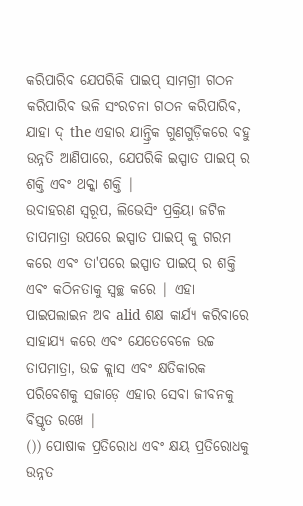କରିପାରିବ ଯେପରିକି ପାଇପ୍ ସାମଗ୍ରୀ ଗଠନ କରିପାରିବ ଭଳି ସଂରଚନା ଗଠନ କରିପାରିବ, ଯାହା ଦ୍ the ଏହାର ଯାନ୍ତ୍ରିକ ଗୁଣଗୁଡ଼ିକରେ ବହୁ ଉନ୍ନତି ଆଣିପାରେ, ଯେପରିକି ଇସ୍ପାତ ପାଇପ୍ ର ଶକ୍ତି ଏବଂ ଥକ୍କା ଶକ୍ତି |
ଉଦାହରଣ ସ୍ୱରୂପ, ଲିଭେସିଂ ପ୍ରକ୍ରିୟା ଜଟିଳ ତାପମାତ୍ରା ଉପରେ ଇସ୍ପାତ ପାଇପ୍ କୁ ଗରମ କରେ ଏବଂ ତା'ପରେ ଇସ୍ପାତ ପାଇପ୍ ର ଶକ୍ତି ଏବଂ କଠିନତାକୁ ସ୍ୱଚ୍ଛ କରେ | ଏହା ପାଇପଲାଇନ ଅବ alid ଶକ୍ଷ କାର୍ଯ୍ୟ କରିବାରେ ସାହାଯ୍ୟ କରେ ଏବଂ ଯେତେବେଳେ ଉଚ୍ଚ ତାପମାତ୍ରା, ଉଚ୍ଚ କ୍ଲାସ ଏବଂ କ୍ଷତିକାରକ ପରିବେଶକୁ ସଜାଡ଼େ ଏହାର ସେବା ଜୀବନକୁ ବିସ୍ତୃତ ରଖେ |
()) ପୋଷାକ ପ୍ରତିରୋଧ ଏବଂ କ୍ଷୟ ପ୍ରତିରୋଧକୁ ଉନ୍ନତ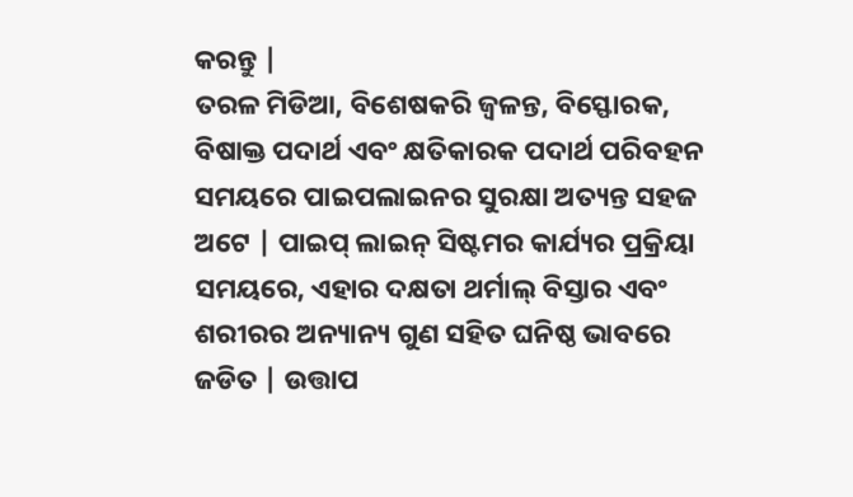କରନ୍ତୁ |
ତରଳ ମିଡିଆ, ବିଶେଷକରି ଜ୍ୱଳନ୍ତ, ବିସ୍ଫୋରକ, ବିଷାକ୍ତ ପଦାର୍ଥ ଏବଂ କ୍ଷତିକାରକ ପଦାର୍ଥ ପରିବହନ ସମୟରେ ପାଇପଲାଇନର ସୁରକ୍ଷା ଅତ୍ୟନ୍ତ ସହଜ ଅଟେ | ପାଇପ୍ ଲାଇନ୍ ସିଷ୍ଟମର କାର୍ଯ୍ୟର ପ୍ରକ୍ରିୟା ସମୟରେ, ଏହାର ଦକ୍ଷତା ଥର୍ମାଲ୍ ବିସ୍ତାର ଏବଂ ଶରୀରର ଅନ୍ୟାନ୍ୟ ଗୁଣ ସହିତ ଘନିଷ୍ଠ ଭାବରେ ଜଡିତ | ଉତ୍ତାପ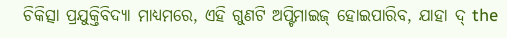ଚିକିତ୍ସା ପ୍ରଯୁକ୍ତିବିଦ୍ୟା ମାଧ୍ୟମରେ, ଏହି ଗୁଣଟି ଅପ୍ଟିମାଇଜ୍ ହୋଇପାରିବ, ଯାହା ଦ୍ the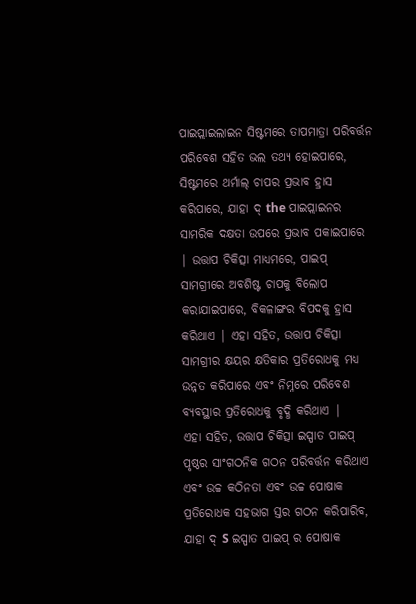ପାଇପ୍ଲାଇଲାଇନ ସିଷ୍ଟମରେ ତାପମାତ୍ରା ପରିବର୍ତ୍ତନ ପରିବେଶ ସହିତ ଭଲ ତଥ୍ୟ ହୋଇପାରେ, ସିଷ୍ଟମରେ ଥର୍ମାଲ୍ ଚାପର ପ୍ରଭାବ ହ୍ରାସ କରିପାରେ, ଯାହା ଦ୍ the ପାଇପ୍ଲାଇନର ସାମରିକ ଦକ୍ଷତା ଉପରେ ପ୍ରଭାବ ପକାଇପାରେ | ଉତ୍ତାପ ଚିକିତ୍ସା ମାଧ୍ୟମରେ, ପାଇପ୍ ସାମଗ୍ରୀରେ ଅବଶିଷ୍ଟ ଚାପକୁ ବିଲୋପ କରାଯାଇପାରେ, ବିକଳାଙ୍ଗର ବିପଦକୁ ହ୍ରାସ କରିଥାଏ | ଏହା ସହିତ, ଉତ୍ତାପ ଚିକିତ୍ସା ସାମଗ୍ରୀର କ୍ଷୟର କ୍ଷତିକାର ପ୍ରତିରୋଧକୁ ମଧ୍ୟ ଉନ୍ନତ କରିପାରେ ଏବଂ ନିମ୍ନରେ ପରିବେଶ ବ୍ୟବସ୍ଥାର ପ୍ରତିରୋଧକୁ ବୃଦ୍ଧି କରିଥାଏ |
ଏହା ସହିତ, ଉତ୍ତାପ ଚିକିତ୍ସା ଇସ୍ପାତ ପାଇପ୍ ପୃଷ୍ଠର ସାଂଗଠନିକ ଗଠନ ପରିବର୍ତ୍ତନ କରିଥାଏ ଏବଂ ଉଚ୍ଚ କଠିନତା ଏବଂ ଉଚ୍ଚ ପୋଷାକ ପ୍ରତିରୋଧକ ସହଭାଗ ସ୍ତର ଗଠନ କରିପାରିବ, ଯାହା ଦ୍ S ଇସ୍ପାତ ପାଇପ୍ ର ପୋଷାକ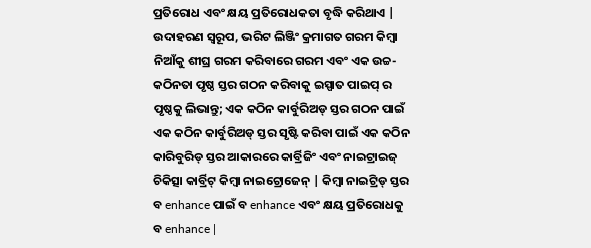ପ୍ରତିରୋଧ ଏବଂ କ୍ଷୟ ପ୍ରତିରୋଧକତା ବୃଦ୍ଧି କରିଥାଏ | ଉଦାହରଣ ସ୍ୱରୂପ, ଭରିଟ ଲିଞ୍ଜିଂ କ୍ରମାଗତ ଗରମ କିମ୍ବା ନିଆଁକୁ ଶୀଘ୍ର ଗରମ କରିବାରେ ଗରମ ଏବଂ ଏକ ଉଚ୍ଚ-କଠିନତା ପୃଷ୍ଠ ସ୍ତର ଗଠନ କରିବାକୁ ଇସ୍ପାତ ପାଇପ୍ ର ପୃଷ୍ଠକୁ ଲିଭାନ୍ତୁ; ଏକ କଠିନ କାର୍ବୁରିଅଡ୍ ସ୍ତର ଗଠନ ପାଇଁ ଏକ କଠିନ କାର୍ବୁରିଅଡ୍ ସ୍ତର ସୃଷ୍ଟି କରିବା ପାଇଁ ଏକ କଠିନ କାରିବୁରିଡ୍ ସ୍ତର ଆକାରରେ କାର୍ବ୍ରିଜିଂ ଏବଂ ନାଇଟ୍ରାଇଜ୍ ଚିକିତ୍ସା କାର୍ବ୍ରିଟ୍ କିମ୍ବା ନାଇଟ୍ରୋଜେନ୍ | କିମ୍ବା ନାଇଟ୍ରିଡ୍ ସ୍ତର ବ enhance ପାଇଁ ବ enhance ଏବଂ କ୍ଷୟ ପ୍ରତିରୋଧକୁ ବ enhance |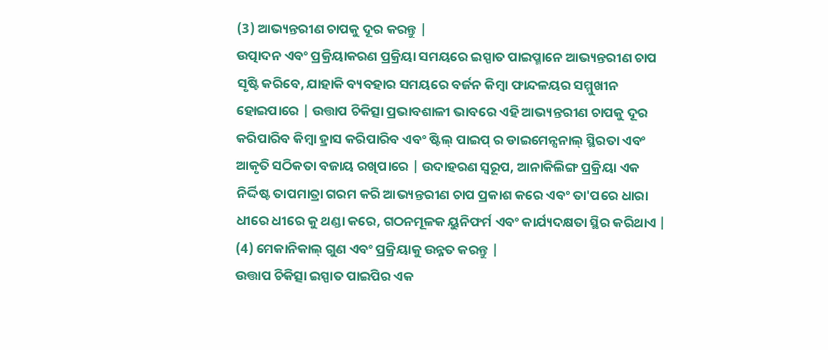(3) ଆଭ୍ୟନ୍ତରୀଣ ଚାପକୁ ଦୂର କରନ୍ତୁ |
ଉତ୍ପାଦନ ଏବଂ ପ୍ରକ୍ରିୟାକରଣ ପ୍ରକ୍ରିୟା ସମୟରେ ଇସ୍ପାତ ପାଇପ୍ମାନେ ଆଭ୍ୟନ୍ତରୀଣ ଚାପ ସୃଷ୍ଟି କରିବେ, ଯାହାକି ବ୍ୟବହାର ସମୟରେ ବର୍ଜନ କିମ୍ବା ଫାନ୍ଦଳୟର ସମ୍ମୁଖୀନ ହୋଇପାରେ | ଉତ୍ତାପ ଚିକିତ୍ସା ପ୍ରଭାବଶାଳୀ ଭାବରେ ଏହି ଆଭ୍ୟନ୍ତରୀଣ ଚାପକୁ ଦୂର କରିପାରିବ କିମ୍ବା ହ୍ରାସ କରିପାରିବ ଏବଂ ଷ୍ଟିଲ୍ ପାଇପ୍ ର ଡାଇମେନ୍ସନାଲ୍ ସ୍ଥିରତା ଏବଂ ଆକୃତି ସଠିକତା ବଜାୟ ରଖିପାରେ | ଉଦାହରଣ ସ୍ୱରୂପ, ଆନାକିଲିଙ୍ଗ ପ୍ରକ୍ରିୟା ଏକ ନିର୍ଦ୍ଦିଷ୍ଟ ତାପମାତ୍ରା ଗରମ କରି ଆଭ୍ୟନ୍ତରୀଣ ଚାପ ପ୍ରକାଶ କରେ ଏବଂ ତା'ପରେ ଧାରା ଧୀରେ ଧୀରେ କୁ ଥଣ୍ଡା କରେ, ଗଠନମୂଳକ ୟୁନିଫର୍ମ ଏବଂ କାର୍ଯ୍ୟଦକ୍ଷତା ସ୍ଥିର କରିଥାଏ |
(4) ମେକାନିକାଲ୍ ଗୁଣ ଏବଂ ପ୍ରକ୍ରିୟାକୁ ଉନ୍ନତ କରନ୍ତୁ |
ଉତ୍ତାପ ଚିକିତ୍ସା ଇସ୍ପାତ ପାଇପିର ଏକ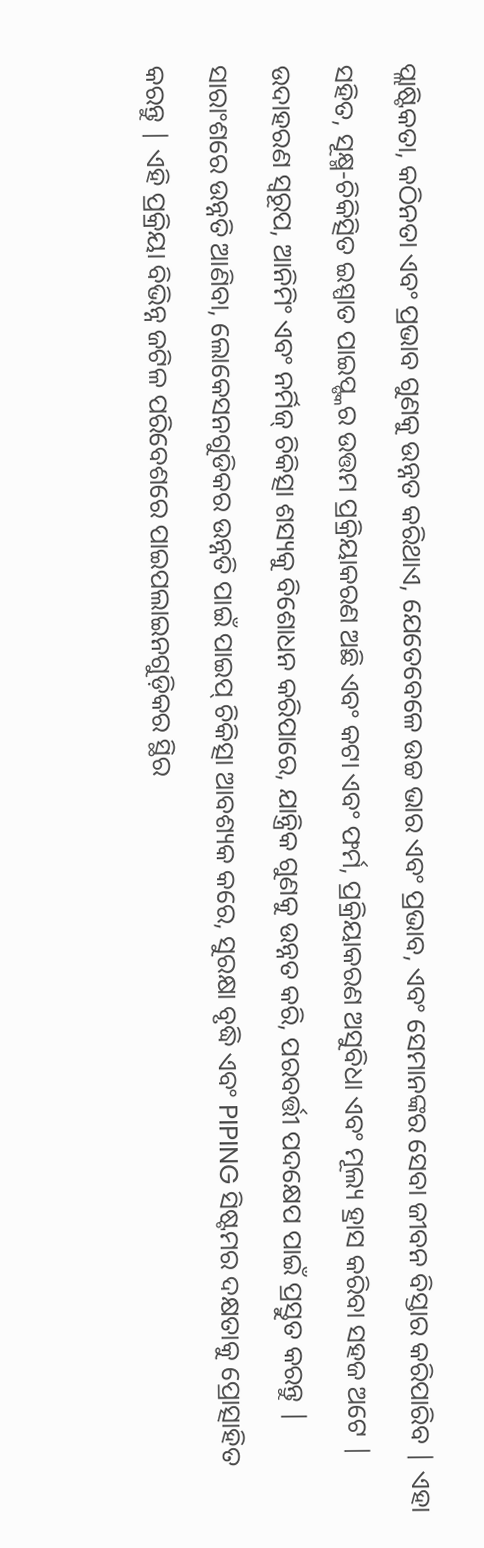ପ୍ଲାଷ୍ଟିକତା, କଠିନତା ଏବଂ ପ୍ରଭାବ ଗୁଣକୁ ଉନ୍ନତ କରିଥାଏ, ଯେତେବେଳେ ଉଚ୍ଚ ଭାର ଏବଂ ପ୍ରଭାବ, ଏବଂ ସେମାନଙ୍କର ସେବା ଜୀବନ ବିସ୍ତାର କରିପାରିବ | ଏହା ସହିତ, ସୂକ୍ଷ୍ମ-ଚିକିତ୍ସିତ ଇସ୍ପାତ ପାଇପ୍ଙ୍କର ଉତ୍ତମ ପ୍ରକ୍ରିୟାକରଣ ଅଛି ଏବଂ କଟା ଏବଂ ଫର୍ମ, ପ୍ରକ୍ରିୟାକରଣ ଅସୁବିଧା ଏବଂ ମୂଲ୍ୟ ହ୍ରାସ କରିବା ସହଜ ଅଟେ | ଉଦାହରଣ ସ୍ୱରୂପ, ଆନିମିଂ ଏବଂ ନର୍ମିଜ୍ ଚିକିତ୍ସା ଶସ୍ୟକୁ ବିଶୋଧନ କରିପାରେ, ଯାନ୍ତ୍ରିକ ଗୁଣକୁ ଉନ୍ନତ କରି, ପରବର୍ତ୍ତୀ ପଦକ୍ଷେପ ପାଇଁ ପ୍ରସ୍ତୁତ କରନ୍ତୁ |
ସାରାଂଶରେ ଉନ୍ନତି ଆଣିବା, ଲୋକେସନଗୁଡିକର ଉନ୍ନତି ପାଇଁ ପାଇପ୍ ଚିକିତ୍ସା ଆବଶ୍ୟକ କରେ, ସୁରକ୍ଷା ବୃଦ୍ଧି ଏବଂ PIPING ସିଷ୍ଟମର ଦକ୍ଷତାକୁ ପ୍ରୋତ୍ସାହିତ କରନ୍ତୁ | ଏହି ପ୍ରକ୍ରିୟା ବିଭିନ୍ନ ଜଟିଳ ପରିବେଶରେ ପାଇପଲାଇନଗୁଡ଼ିକର ସ୍ଥିର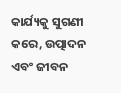କାର୍ଯ୍ୟକୁ ସୁଗଣୀ କରେ, ଉତ୍ପାଦନ ଏବଂ ଜୀବନ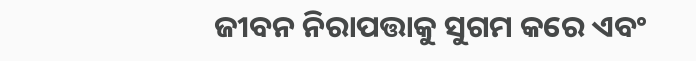ଜୀବନ ନିରାପତ୍ତାକୁ ସୁଗମ କରେ ଏବଂ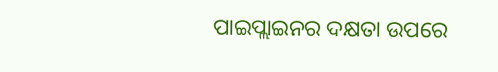ପାଇପ୍ଲାଇନର ଦକ୍ଷତା ଉପରେ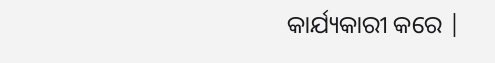କାର୍ଯ୍ୟକାରୀ କରେ |